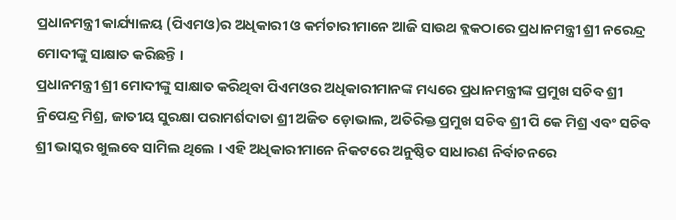ପ୍ରଧାନମନ୍ତ୍ରୀ କାର୍ଯ୍ୟାଳୟ (ପିଏମଓ)ର ଅଧିକାରୀ ଓ କର୍ମଚାରୀମାନେ ଆଜି ସାଉଥ ବ୍ଲକଠାରେ ପ୍ରଧାନମନ୍ତ୍ରୀ ଶ୍ରୀ ନରେନ୍ଦ୍ର ମୋଦୀଙ୍କୁ ସାକ୍ଷାତ କରିଛନ୍ତି ।
ପ୍ରଧାନମନ୍ତ୍ରୀ ଶ୍ରୀ ମୋଦୀଙ୍କୁ ସାକ୍ଷାତ କରିଥିବା ପିଏମଓର ଅଧିକାରୀମାନଙ୍କ ମଧ୍ୟରେ ପ୍ରଧାନମନ୍ତ୍ରୀଙ୍କ ପ୍ରମୁଖ ସଚିବ ଶ୍ରୀ ନ୍ରିପେନ୍ଦ୍ର ମିଶ୍ର, ଜାତୀୟ ସୁରକ୍ଷା ପରାମର୍ଶଦାତା ଶ୍ରୀ ଅଜିତ ଡ଼ୋଭାଲ, ଅତିରିକ୍ତ ପ୍ରମୁଖ ସଚିବ ଶ୍ରୀ ପି କେ ମିଶ୍ର ଏବଂ ସଚିବ ଶ୍ରୀ ଭାସ୍କର ଖୁଲବେ ସାମିଲ ଥିଲେ । ଏହି ଅଧିକାରୀମାନେ ନିକଟରେ ଅନୁଷ୍ଠିତ ସାଧାରଣ ନିର୍ବାଚନରେ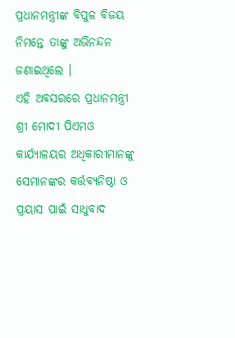ପ୍ରଧାନମନ୍ତ୍ରୀଙ୍କ ବିପୁଳ ବିଜୟ ନିମନ୍ତେ ତାଙ୍କୁ ଅଭିନନ୍ଦନ ଜଣାଇଥିଲେ ।
ଏହି ଅବସରରେ ପ୍ରଧାନମନ୍ତ୍ରୀ ଶ୍ରୀ ମୋଦୀ ପିଏମଓ କାର୍ଯ୍ୟାଳୟର ଅଧିକାରୀମାନଙ୍କୁ ସେମାନଙ୍କର କର୍ତ୍ତବ୍ୟନିଷ୍ଠା ଓ ପ୍ରୟାସ ପାଇଁ ସାଧୁବାଦ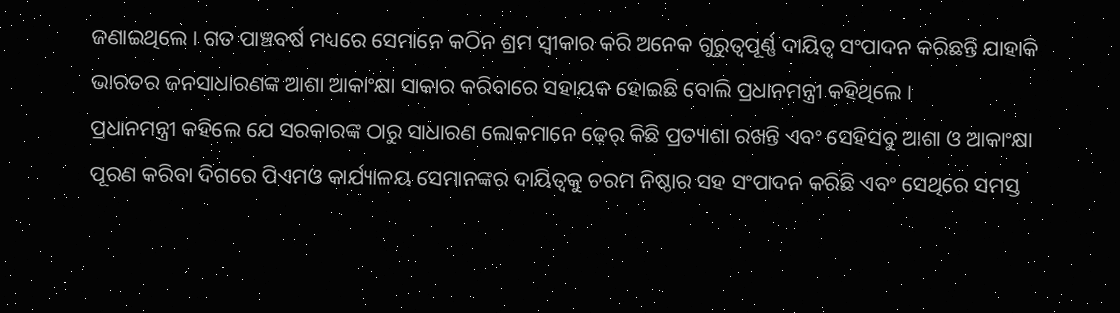ଜଣାଇଥିଲେ । ଗତ ପାଞ୍ଚବର୍ଷ ମଧ୍ୟରେ ସେମାନେ କଠିନ ଶ୍ରମ ସ୍ୱୀକାର କରି ଅନେକ ଗୁରୁତ୍ୱପୂର୍ଣ୍ଣ ଦାୟିତ୍ୱ ସଂପାଦନ କରିଛନ୍ତି ଯାହାକି ଭାରତର ଜନସାଧାରଣଙ୍କ ଆଶା ଆକାଂକ୍ଷା ସାକାର କରିବାରେ ସହାୟକ ହୋଇଛି ବୋଲି ପ୍ରଧାନମନ୍ତ୍ରୀ କହିଥିଲେ ।
ପ୍ରଧାନମନ୍ତ୍ରୀ କହିଲେ ଯେ ସରକାରଙ୍କ ଠାରୁ ସାଧାରଣ ଲୋକମାନେ ଢ଼େର୍ କିଛି ପ୍ରତ୍ୟାଶା ରଖନ୍ତି ଏବଂ ସେହିସବୁ ଆଶା ଓ ଆକାଂକ୍ଷା ପୂରଣ କରିବା ଦିଗରେ ପିଏମଓ କାର୍ଯ୍ୟାଳୟ ସେମାନଙ୍କର ଦାୟିତ୍ୱକୁ ଚରମ ନିଷ୍ଠାର ସହ ସଂପାଦନ କରିଛି ଏବଂ ସେଥିରେ ସମସ୍ତ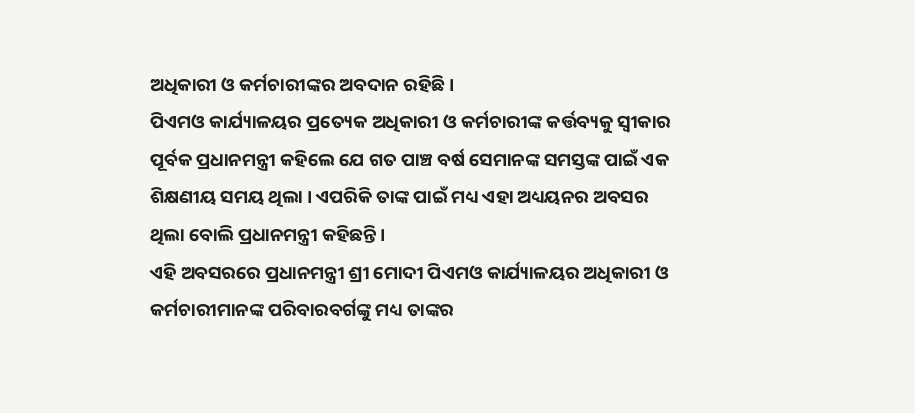ଅଧିକାରୀ ଓ କର୍ମଚାରୀଙ୍କର ଅବଦାନ ରହିଛି ।
ପିଏମଓ କାର୍ଯ୍ୟାଳୟର ପ୍ରତ୍ୟେକ ଅଧିକାରୀ ଓ କର୍ମଚାରୀଙ୍କ କର୍ତ୍ତବ୍ୟକୁ ସ୍ଵୀକାର ପୂର୍ବକ ପ୍ରଧାନମନ୍ତ୍ରୀ କହିଲେ ଯେ ଗତ ପାଞ୍ଚ ବର୍ଷ ସେମାନଙ୍କ ସମସ୍ତଙ୍କ ପାଇଁ ଏକ ଶିକ୍ଷଣୀୟ ସମୟ ଥିଲା । ଏପରିକି ତାଙ୍କ ପାଇଁ ମଧ୍ୟ ଏହା ଅଧ୍ୟୟନର ଅବସର ଥିଲା ବୋଲି ପ୍ରଧାନମନ୍ତ୍ରୀ କହିଛନ୍ତି ।
ଏହି ଅବସରରେ ପ୍ରଧାନମନ୍ତ୍ରୀ ଶ୍ରୀ ମୋଦୀ ପିଏମଓ କାର୍ଯ୍ୟାଳୟର ଅଧିକାରୀ ଓ କର୍ମଚାରୀମାନଙ୍କ ପରିବାରବର୍ଗଙ୍କୁ ମଧ୍ୟ ତାଙ୍କର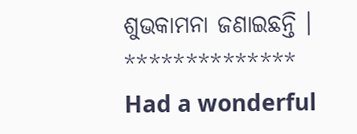ଶୁଭକାମନା ଜଣାଇଛନ୍ତି ।
**************
Had a wonderful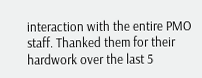interaction with the entire PMO staff. Thanked them for their hardwork over the last 5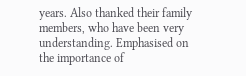years. Also thanked their family members, who have been very understanding. Emphasised on the importance of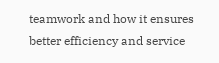teamwork and how it ensures better efficiency and service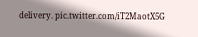delivery. pic.twitter.com/iT2MaotX5G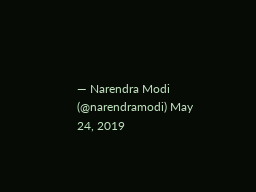— Narendra Modi (@narendramodi) May 24, 2019